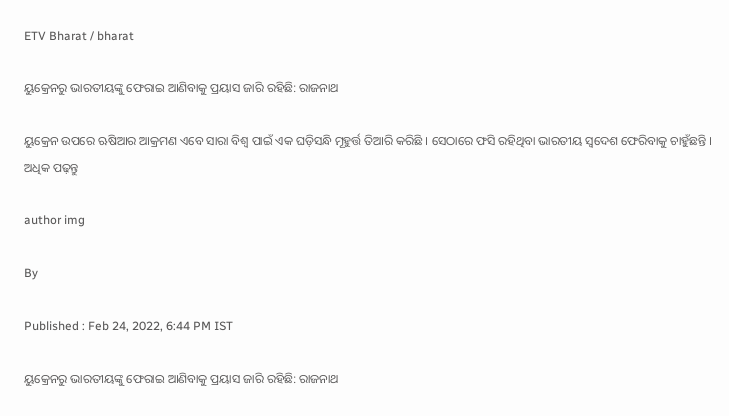ETV Bharat / bharat

ୟୁକ୍ରେନରୁ ଭାରତୀୟଙ୍କୁ ଫେରାଇ ଆଣିବାକୁ ପ୍ରୟାସ ଜାରି ରହିଛି: ରାଜନାଥ

ୟୁକ୍ରେନ ଉପରେ ଋଷିଆର ଆକ୍ରମଣ ଏବେ ସାରା ବିଶ୍ବ ପାଇଁ ଏକ ଘଡ଼ିସନ୍ଧି ମୂହୁର୍ତ୍ତ ତିଆରି କରିଛି । ସେଠାରେ ଫସି ରହିଥିବା ଭାରତୀୟ ସ୍ବଦେଶ ଫେରିବାକୁ ଚାହୁଁଛନ୍ତି । ଅଧିକ ପଢ଼ନ୍ତୁ

author img

By

Published : Feb 24, 2022, 6:44 PM IST

ୟୁକ୍ରେନରୁ ଭାରତୀୟଙ୍କୁ ଫେରାଇ ଆଣିବାକୁ ପ୍ରୟାସ ଜାରି ରହିଛି: ରାଜନାଥ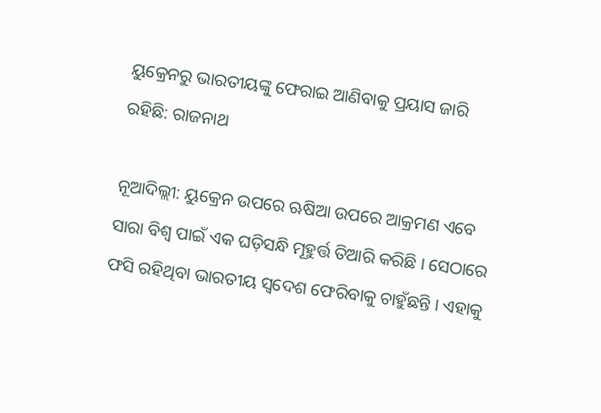ୟୁକ୍ରେନରୁ ଭାରତୀୟଙ୍କୁ ଫେରାଇ ଆଣିବାକୁ ପ୍ରୟାସ ଜାରି ରହିଛି: ରାଜନାଥ

ନୂଆଦିଲ୍ଲୀ: ୟୁକ୍ରେନ ଉପରେ ଋଷିଆ ଉପରେ ଆକ୍ରମଣ ଏବେ ସାରା ବିଶ୍ବ ପାଇଁ ଏକ ଘଡ଼ିସନ୍ଧି ମୂହୁର୍ତ୍ତ ତିଆରି କରିଛି । ସେଠାରେ ଫସି ରହିଥିବା ଭାରତୀୟ ସ୍ବଦେଶ ଫେରିବାକୁ ଚାହୁଁଛନ୍ତି । ଏହାକୁ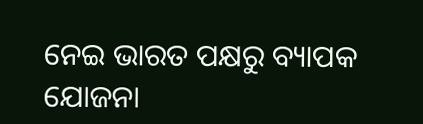ନେଇ ଭାରତ ପକ୍ଷରୁ ବ୍ୟାପକ ଯୋଜନା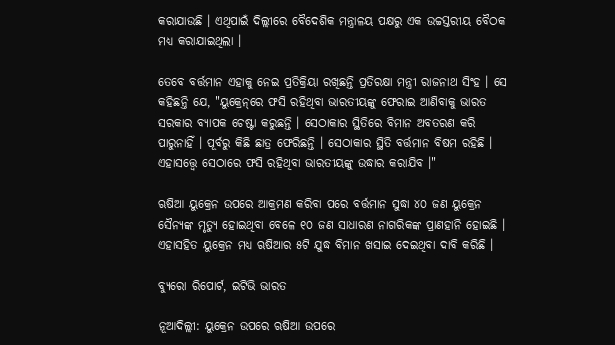କରାଯାଉଛି । ଏଥିପାଇଁ ଦିଲ୍ଲୀରେ ବୈଦେଶିକ ମନ୍ତ୍ରାଳୟ ପକ୍ଷରୁ ଏକ ଉଚ୍ଚସ୍ତରୀୟ ବୈଠକ ମଧ୍ୟ କରାଯାଇଥିଲା ।

ତେବେ ବର୍ତ୍ତମାନ ଏହାକୁ ନେଇ ପ୍ରତିକ୍ରିୟା ରଖିଛନ୍ତି ପ୍ରତିରକ୍ଷା ମନ୍ତ୍ରୀ ରାଜନାଥ ସିଂହ । ସେ କହିଛନ୍ତି ଯେ, "ୟୁକ୍ରେନ୍‌ରେ ଫସି ରହିଥିବା ଭାରତୀୟଙ୍କୁ ଫେରାଇ ଆଣିବାକୁ ଭାରତ ସରକାର ବ୍ୟାପକ ଚେଷ୍ଟା କରୁଛନ୍ତି । ସେଠାକାର ସ୍ଥିତିରେ ବିମାନ ଅବତରଣ କରି ପାରୁନାହିଁ । ପୂର୍ବରୁ କିଛି ଛାତ୍ର ଫେରିଛନ୍ତି । ସେଠାକାର ସ୍ଥିତି ବର୍ତ୍ତମାନ ବିଷମ ରହିଛି । ଏହାସତ୍ତ୍ବେ ସେଠାରେ ଫସି ରହିଥିବା ଭାରତୀୟଙ୍କୁ ଉଦ୍ଧାର କରାଯିବ ।"

ଋଷିଆ ୟୁକ୍ରେନ ଉପରେ ଆକ୍ରମଣ କରିବା ପରେ ବର୍ତ୍ତମାନ ସୁଦ୍ଧା ୪୦ ଜଣ ୟୁକ୍ରେନ ସୈନ୍ୟଙ୍କ ମୃତ୍ୟୁ ହୋଇଥିବା ବେଳେ ୧୦ ଜଣ ସାଧାରଣ ନାଗରିକଙ୍କ ପ୍ରାଣହାନି ହୋଇଛି । ଏହାସହିତ ୟୁକ୍ରେନ ମଧ୍ୟ ଋଷିଆର ୫ଟି ଯୁଦ୍ଧ ବିମାନ ଖସାଇ ଦେଇଥିବା ଦାବି କରିଛି ।

ବ୍ୟୁରୋ ରିପୋର୍ଟ, ଇଟିଭି ଭାରତ

ନୂଆଦିଲ୍ଲୀ: ୟୁକ୍ରେନ ଉପରେ ଋଷିଆ ଉପରେ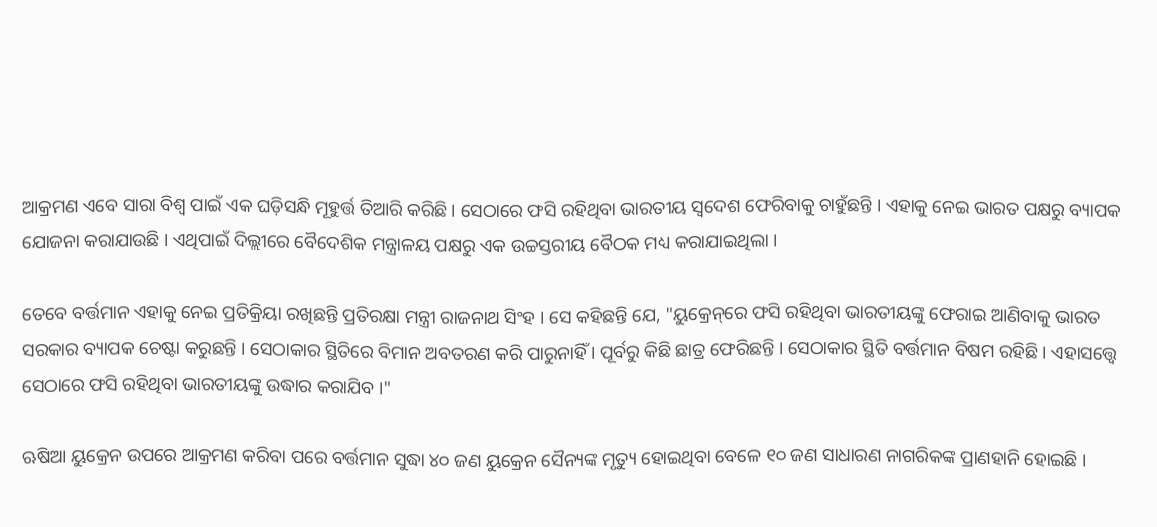ଆକ୍ରମଣ ଏବେ ସାରା ବିଶ୍ବ ପାଇଁ ଏକ ଘଡ଼ିସନ୍ଧି ମୂହୁର୍ତ୍ତ ତିଆରି କରିଛି । ସେଠାରେ ଫସି ରହିଥିବା ଭାରତୀୟ ସ୍ବଦେଶ ଫେରିବାକୁ ଚାହୁଁଛନ୍ତି । ଏହାକୁ ନେଇ ଭାରତ ପକ୍ଷରୁ ବ୍ୟାପକ ଯୋଜନା କରାଯାଉଛି । ଏଥିପାଇଁ ଦିଲ୍ଲୀରେ ବୈଦେଶିକ ମନ୍ତ୍ରାଳୟ ପକ୍ଷରୁ ଏକ ଉଚ୍ଚସ୍ତରୀୟ ବୈଠକ ମଧ୍ୟ କରାଯାଇଥିଲା ।

ତେବେ ବର୍ତ୍ତମାନ ଏହାକୁ ନେଇ ପ୍ରତିକ୍ରିୟା ରଖିଛନ୍ତି ପ୍ରତିରକ୍ଷା ମନ୍ତ୍ରୀ ରାଜନାଥ ସିଂହ । ସେ କହିଛନ୍ତି ଯେ, "ୟୁକ୍ରେନ୍‌ରେ ଫସି ରହିଥିବା ଭାରତୀୟଙ୍କୁ ଫେରାଇ ଆଣିବାକୁ ଭାରତ ସରକାର ବ୍ୟାପକ ଚେଷ୍ଟା କରୁଛନ୍ତି । ସେଠାକାର ସ୍ଥିତିରେ ବିମାନ ଅବତରଣ କରି ପାରୁନାହିଁ । ପୂର୍ବରୁ କିଛି ଛାତ୍ର ଫେରିଛନ୍ତି । ସେଠାକାର ସ୍ଥିତି ବର୍ତ୍ତମାନ ବିଷମ ରହିଛି । ଏହାସତ୍ତ୍ବେ ସେଠାରେ ଫସି ରହିଥିବା ଭାରତୀୟଙ୍କୁ ଉଦ୍ଧାର କରାଯିବ ।"

ଋଷିଆ ୟୁକ୍ରେନ ଉପରେ ଆକ୍ରମଣ କରିବା ପରେ ବର୍ତ୍ତମାନ ସୁଦ୍ଧା ୪୦ ଜଣ ୟୁକ୍ରେନ ସୈନ୍ୟଙ୍କ ମୃତ୍ୟୁ ହୋଇଥିବା ବେଳେ ୧୦ ଜଣ ସାଧାରଣ ନାଗରିକଙ୍କ ପ୍ରାଣହାନି ହୋଇଛି ।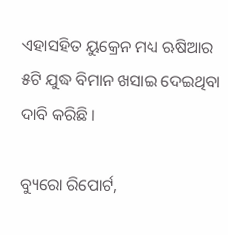ଏହାସହିତ ୟୁକ୍ରେନ ମଧ୍ୟ ଋଷିଆର ୫ଟି ଯୁଦ୍ଧ ବିମାନ ଖସାଇ ଦେଇଥିବା ଦାବି କରିଛି ।

ବ୍ୟୁରୋ ରିପୋର୍ଟ,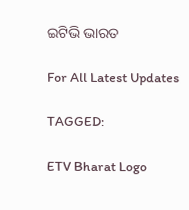ଇଟିଭି ଭାରତ

For All Latest Updates

TAGGED:

ETV Bharat Logo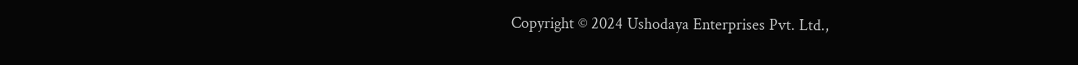Copyright © 2024 Ushodaya Enterprises Pvt. Ltd.,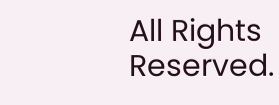All Rights Reserved.